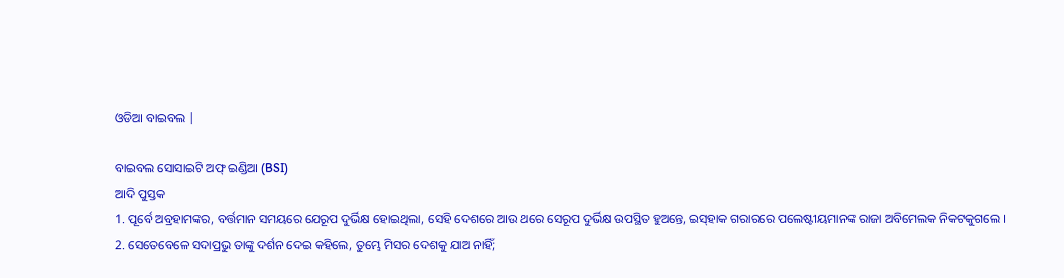ଓଡିଆ ବାଇବଲ |

ବାଇବଲ ସୋସାଇଟି ଅଫ୍ ଇଣ୍ଡିଆ (BSI)
ଆଦି ପୁସ୍ତକ
1. ପୂର୍ବେ ଅବ୍ରହାମଙ୍କର, ବର୍ତ୍ତମାନ ସମୟରେ ଯେରୂପ ଦୁର୍ଭିକ୍ଷ ହୋଇଥିଲା, ସେହି ଦେଶରେ ଆଉ ଥରେ ସେରୂପ ଦୁର୍ଭିକ୍ଷ ଉପସ୍ଥିତ ହୁଅନ୍ତେ, ଇସ୍‍ହାକ ଗରାରରେ ପଲେଷ୍ଟୀୟମାନଙ୍କ ରାଜା ଅବିମେଲକ ନିକଟକୁଗଲେ ।
2. ସେତେବେଳେ ସଦାପ୍ରଭୁ ତାଙ୍କୁ ଦର୍ଶନ ଦେଇ କହିଲେ, ତୁମ୍ଭେ ମିସର ଦେଶକୁ ଯାଅ ନାହିଁ;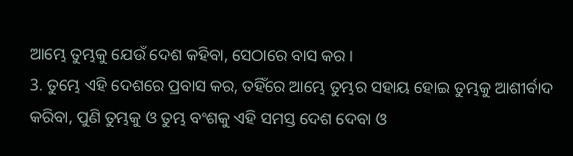ଆମ୍ଭେ ତୁମ୍ଭକୁ ଯେଉଁ ଦେଶ କହିବା, ସେଠାରେ ବାସ କର ।
3. ତୁମ୍ଭେ ଏହି ଦେଶରେ ପ୍ରବାସ କର, ତହିଁରେ ଆମ୍ଭେ ତୁମ୍ଭର ସହାୟ ହୋଇ ତୁମ୍ଭକୁ ଆଶୀର୍ବାଦ କରିବା, ପୁଣି ତୁମ୍ଭକୁ ଓ ତୁମ୍ଭ ବଂଶକୁ ଏହି ସମସ୍ତ ଦେଶ ଦେବା ଓ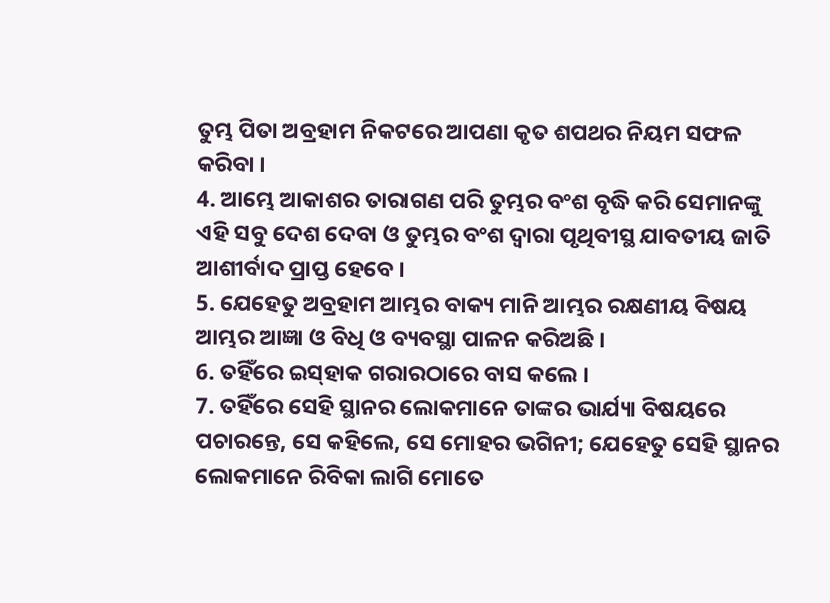ତୁମ୍ଭ ପିତା ଅବ୍ରହାମ ନିକଟରେ ଆପଣା କୃତ ଶପଥର ନିୟମ ସଫଳ କରିବା ।
4. ଆମ୍ଭେ ଆକାଶର ତାରାଗଣ ପରି ତୁମ୍ଭର ବଂଶ ବୃଦ୍ଧି କରି ସେମାନଙ୍କୁ ଏହି ସବୁ ଦେଶ ଦେବା ଓ ତୁମ୍ଭର ବଂଶ ଦ୍ଵାରା ପୃଥିବୀସ୍ଥ ଯାବତୀୟ ଜାତି ଆଶୀର୍ବାଦ ପ୍ରାପ୍ତ ହେବେ ।
5. ଯେହେତୁ ଅବ୍ରହାମ ଆମ୍ଭର ବାକ୍ୟ ମାନି ଆମ୍ଭର ରକ୍ଷଣୀୟ ବିଷୟ ଆମ୍ଭର ଆଜ୍ଞା ଓ ବିଧି ଓ ବ୍ୟବସ୍ଥା ପାଳନ କରିଅଛି ।
6. ତହିଁରେ ଇସ୍‍ହାକ ଗରାରଠାରେ ବାସ କଲେ ।
7. ତହିଁରେ ସେହି ସ୍ଥାନର ଲୋକମାନେ ତାଙ୍କର ଭାର୍ଯ୍ୟା ବିଷୟରେ ପଚାରନ୍ତେ, ସେ କହିଲେ, ସେ ମୋହର ଭଗିନୀ; ଯେହେତୁ ସେହି ସ୍ଥାନର ଲୋକମାନେ ରିବିକା ଲାଗି ମୋତେ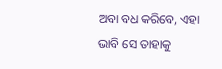ଅବା ବଧ କରିବେ, ଏହା ଭାବି ସେ ତାହାକୁ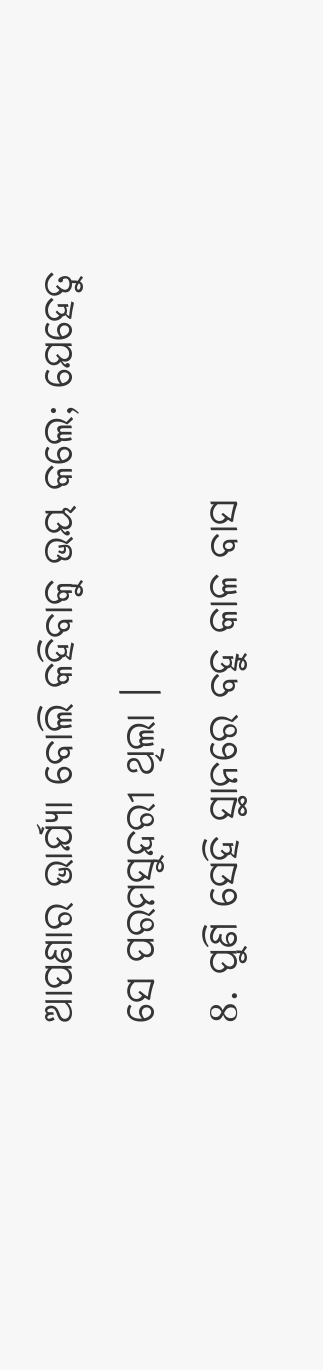ଆପଣାର ଭାର୍ଯ୍ୟା ବୋଲି କହିବାକୁ ଭୟ କଲେ; ଯେହେତୁ ସେ ପରମସୁନ୍ଦରୀ ଥିଲା ।
8. ପୁଣି ସେହି ସ୍ଥାନରେ ବହୁ କାଳ ବାସ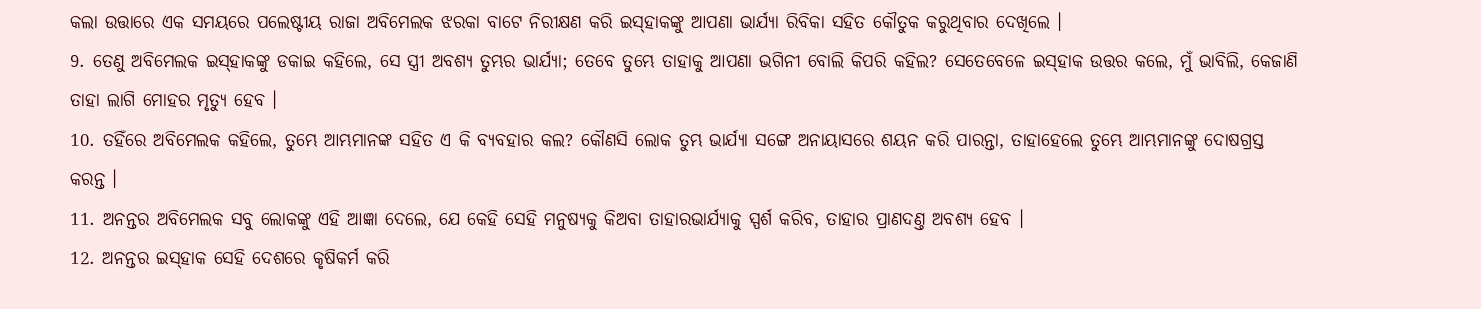କଲା ଉତ୍ତାରେ ଏକ ସମୟରେ ପଲେଷ୍ଟୀୟ ରାଜା ଅବିମେଲକ ଝରକା ବାଟେ ନିରୀକ୍ଷଣ କରି ଇସ୍‍ହାକଙ୍କୁ ଆପଣା ଭାର୍ଯ୍ୟା ରିବିକା ସହିତ କୌତୁକ କରୁଥିବାର ଦେଖିଲେ ।
9. ତେଣୁ ଅବିମେଲକ ଇସ୍‍ହାକଙ୍କୁ ଡକାଇ କହିଲେ, ସେ ସ୍ତ୍ରୀ ଅବଶ୍ୟ ତୁମ୍ଭର ଭାର୍ଯ୍ୟା; ତେବେ ତୁମ୍ଭେ ତାହାକୁ ଆପଣା ଭଗିନୀ ବୋଲି କିପରି କହିଲ? ସେତେବେଳେ ଇସ୍‍ହାକ ଉତ୍ତର କଲେ, ମୁଁ ଭାବିଲି, କେଜାଣି ତାହା ଲାଗି ମୋହର ମୃତ୍ୟୁ ହେବ ।
10. ତହିଁରେ ଅବିମେଲକ କହିଲେ, ତୁମ୍ଭେ ଆମ୍ଭମାନଙ୍କ ସହିତ ଏ କି ବ୍ୟବହାର କଲ? କୌଣସି ଲୋକ ତୁମ୍ଭ ଭାର୍ଯ୍ୟା ସଙ୍ଗେ ଅନାୟାସରେ ଶୟନ କରି ପାରନ୍ତା, ତାହାହେଲେ ତୁମ୍ଭେ ଆମ୍ଭମାନଙ୍କୁ ଦୋଷଗ୍ରସ୍ତ କରନ୍ତ ।
11. ଅନନ୍ତର ଅବିମେଲକ ସବୁ ଲୋକଙ୍କୁ ଏହି ଆଜ୍ଞା ଦେଲେ, ଯେ କେହି ସେହି ମନୁଷ୍ୟକୁ କିଅବା ତାହାରଭାର୍ଯ୍ୟାକୁ ସ୍ପର୍ଶ କରିବ, ତାହାର ପ୍ରାଣଦଣ୍ତ ଅବଶ୍ୟ ହେବ ।
12. ଅନନ୍ତର ଇସ୍‍ହାକ ସେହି ଦେଶରେ କୃଷିକର୍ମ କରି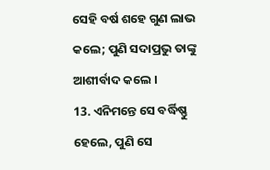ସେହି ବର୍ଷ ଶହେ ଗୁଣ ଲାଭ କଲେ; ପୁଣି ସଦାପ୍ରଭୁ ତାଙ୍କୁ ଆଶୀର୍ବାଦ କଲେ ।
13. ଏନିମନ୍ତେ ସେ ବର୍ଦ୍ଧିଷ୍ଣୁ ହେଲେ, ପୁଣି ସେ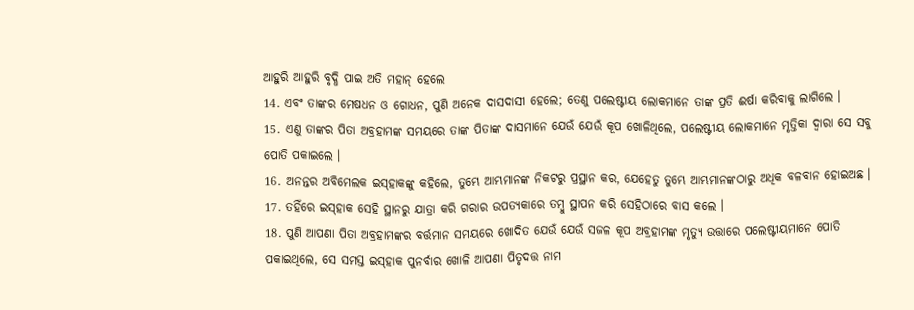ଆହୁରି ଆହୁରି ବୃଦ୍ଧି ପାଇ ଅତି ମହାନ୍ ହେଲେ
14. ଏବଂ ତାଙ୍କର ମେଷଧନ ଓ ଗୋଧନ, ପୁଣି ଅନେକ ଦାସଦାସୀ ହେଲେ; ତେଣୁ ପଲେଷ୍ଟୀୟ ଲୋକମାନେ ତାଙ୍କ ପ୍ରତି ଈର୍ଷା କରିବାକୁ ଲାଗିଲେ ।
15. ଏଣୁ ତାଙ୍କର ପିତା ଅବ୍ରହାମଙ୍କ ସମୟରେ ତାଙ୍କ ପିତାଙ୍କ ଦାସମାନେ ଯେଉଁ ଯେଉଁ କୂପ ଖୋଳିଥିଲେ, ପଲେଷ୍ଟୀୟ ଲୋକମାନେ ମୃତ୍ତିକା ଦ୍ଵାରା ସେ ସବୁ ପୋତି ପକାଇଲେ ।
16. ଅନନ୍ତର ଅବିମେଲକ ଇସ୍‍ହାକଙ୍କୁ କହିଲେ, ତୁମ୍ଭେ ଆମ୍ଭମାନଙ୍କ ନିକଟରୁ ପ୍ରସ୍ଥାନ କର, ଯେହେତୁ ତୁମ୍ଭେ ଆମ୍ଭମାନଙ୍କଠାରୁ ଅଧିକ ବଳବାନ ହୋଇଅଛ ।
17. ତହିଁରେ ଇସ୍‍ହାକ ସେହି ସ୍ଥାନରୁ ଯାତ୍ରା କରି ଗରାର ଉପତ୍ୟକାରେ ତମ୍ଵୁ ସ୍ଥାପନ କରି ସେହିଠାରେ ବାସ କଲେ ।
18. ପୁଣି ଆପଣା ପିତା ଅବ୍ରହାମଙ୍କର ବର୍ତ୍ତମାନ ସମୟରେ ଖୋଦିତ ଯେଉଁ ଯେଉଁ ସଜଳ କୂପ ଅବ୍ରହାମଙ୍କ ମୃତ୍ୟୁ ଉତ୍ତାରେ ପଲେଷ୍ଟୀୟମାନେ ପୋତି ପକାଇଥିଲେ, ସେ ସମସ୍ତ ଇସ୍‍ହାକ ପୁନର୍ବାର ଖୋଳି ଆପଣା ପିତୃଦତ୍ତ ନାମ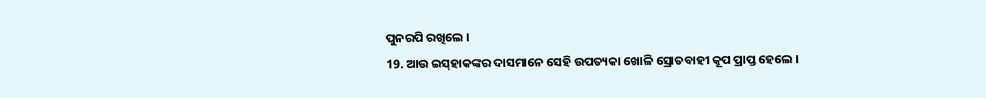ପୁନରପି ରଖିଲେ ।
19. ଆଉ ଇସ୍‍ହାକଙ୍କର ଦାସମାନେ ସେହି ଉପତ୍ୟକା ଖୋଳି ସ୍ରୋତବାହୀ କୂପ ପ୍ରାପ୍ତ ହେଲେ ।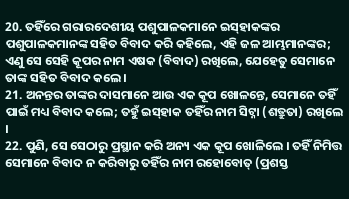20. ତହିଁରେ ଗରାରଦେଶୀୟ ପଶୁପାଳକମାନେ ଇସ୍‍ହାକଙ୍କର ପଶୁପାଳକମାନଙ୍କ ସହିତ ବିବାଦ କରି କହିଲେ, ଏହି ଜଳ ଆମ୍ଭମାନଙ୍କର; ଏଣୁ ସେ ସେହି କୂପର ନାମ ଏଷକ (ବିବାଦ) ରଖିଲେ, ଯେହେତୁ ସେମାନେ ତାଙ୍କ ସହିତ ବିବାଦ କଲେ ।
21. ଅନନ୍ତର ତାଙ୍କର ଦାସମାନେ ଆଉ ଏକ କୂପ ଖୋଳନ୍ତେ, ସେମାନେ ତହିଁ ପାଇଁ ମଧ୍ୟ ବିବାଦ କଲେ; ତହୁଁ ଇସ୍‍ହାକ ତହିଁର ନାମ ସିଟ୍ନା (ଶତ୍ରୁତା) ରଖିଲେ ।
22. ପୁଣି, ସେ ସେଠାରୁ ପ୍ରସ୍ଥାନ କରି ଅନ୍ୟ ଏକ କୂପ ଖୋଳିଲେ । ତହିଁ ନିମିତ୍ତ ସେମାନେ ବିବାଦ ନ କରିବାରୁ ତହିଁର ନାମ ରହୋବୋତ୍ (ପ୍ରଶସ୍ତ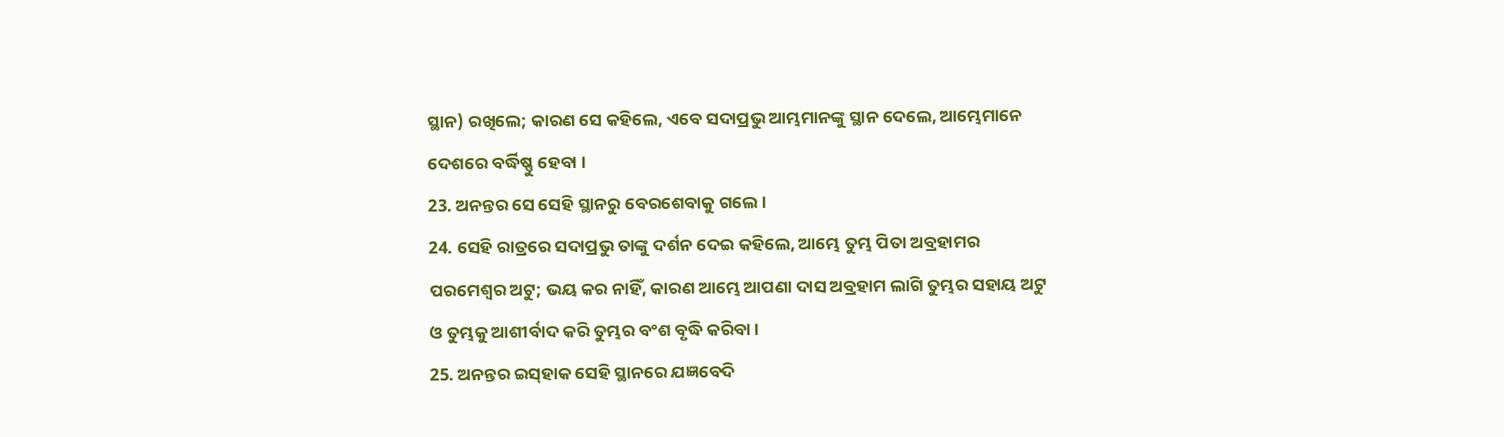ସ୍ଥାନ) ରଖିଲେ; କାରଣ ସେ କହିଲେ, ଏବେ ସଦାପ୍ରଭୁ ଆମ୍ଭମାନଙ୍କୁ ସ୍ଥାନ ଦେଲେ, ଆମ୍ଭେମାନେ ଦେଶରେ ବର୍ଦ୍ଧିଷ୍ଣୁ ହେବା ।
23. ଅନନ୍ତର ସେ ସେହି ସ୍ଥାନରୁ ବେରଶେବାକୁ ଗଲେ ।
24. ସେହି ରାତ୍ରରେ ସଦାପ୍ରଭୁ ତାଙ୍କୁ ଦର୍ଶନ ଦେଇ କହିଲେ, ଆମ୍ଭେ ତୁମ୍ଭ ପିତା ଅବ୍ରହାମର ପରମେଶ୍ଵର ଅଟୁ; ଭୟ କର ନାହିଁ, କାରଣ ଆମ୍ଭେ ଆପଣା ଦାସ ଅବ୍ରହାମ ଲାଗି ତୁମ୍ଭର ସହାୟ ଅଟୁ ଓ ତୁମ୍ଭକୁ ଆଶୀର୍ବାଦ କରି ତୁମ୍ଭର ବଂଶ ବୃଦ୍ଧି କରିବା ।
25. ଅନନ୍ତର ଇସ୍‍ହାକ ସେହି ସ୍ଥାନରେ ଯଜ୍ଞବେଦି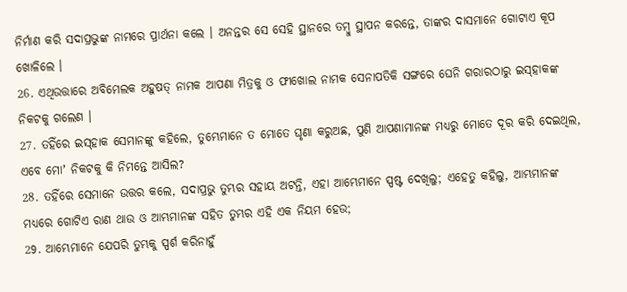ନିର୍ମାଣ କରି ସଦାପ୍ରଭୁଙ୍କ ନାମରେ ପ୍ରାର୍ଥନା କଲେ । ଅନନ୍ତର ସେ ସେହି ସ୍ଥାନରେ ତମ୍ଵୁ ସ୍ଥାପନ କରନ୍ତେ, ତାଙ୍କର ଦାସମାନେ ଗୋଟାଏ କୂପ ଖୋଳିଲେ ।
26. ଏଥିଉତ୍ତାରେ ଅବିମେଲକ ଅହୁଷତ୍ ନାମକ ଆପଣା ମିତ୍ରକୁ ଓ ଫୀଖୋଲ ନାମକ ସେନାପତିକି ସଙ୍ଗରେ ଘେନି ଗରାରଠାରୁ ଇସ୍‍ହାକଙ୍କ ନିକଟକୁ ଗଲେଣ ।
27. ତହିଁରେ ଇସ୍‍ହାକ ସେମାନଙ୍କୁ କହିଲେ, ତୁମ୍ଭେମାନେ ତ ମୋତେ ଘୃଣା କରୁଅଛ, ପୁଣି ଆପଣାମାନଙ୍କ ମଧ୍ୟରୁ ମୋତେ ଦୂର କରି ଦେଇଥିଲ, ଏବେ ମୋʼ ନିକଟକୁ କି ନିମନ୍ତେ ଆସିଲ?
28. ତହିଁରେ ସେମାନେ ଉତ୍ତର କଲେ, ସଦାପ୍ରଭୁ ତୁମ୍ଭର ସହାୟ ଅଟନ୍ତି, ଏହା ଆମ୍ଭେମାନେ ସ୍ପଷ୍ଟ ଦେଖିଲୁ; ଏହେତୁ କହିଲୁ, ଆମ୍ଭମାନଙ୍କ ମଧ୍ୟରେ ଗୋଟିଏ ରାଣ ଥାଉ ଓ ଆମ୍ଭମାନଙ୍କ ସହିତ ତୁମ୍ଭର ଏହି ଏକ ନିୟମ ହେଉ;
29. ଆମ୍ଭେମାନେ ଯେପରି ତୁମ୍ଭକୁ ସ୍ପର୍ଶ କରିନାହୁଁ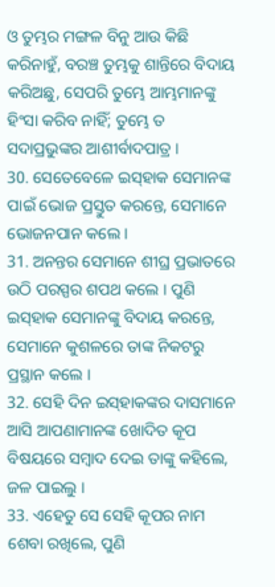ଓ ତୁମ୍ଭର ମଙ୍ଗଳ ବିନୁ ଆଉ କିଛି କରିନାହୁଁ, ବରଞ୍ଚ ତୁମ୍ଭକୁ ଶାନ୍ତିରେ ବିଦାୟ କରିଅଛୁ, ସେପରି ତୁମ୍ଭେ ଆମ୍ଭମାନଙ୍କୁ ହିଂସା କରିବ ନାହିଁ; ତୁମ୍ଭେ ତ ସଦାପ୍ରଭୁଙ୍କର ଆଶୀର୍ବାଦପାତ୍ର ।
30. ସେତେବେଳେ ଇସ୍‍ହାକ ସେମାନଙ୍କ ପାଇଁ ଭୋଜ ପ୍ରସ୍ତୁତ କରନ୍ତେ, ସେମାନେ ଭୋଜନପାନ କଲେ ।
31. ଅନନ୍ତର ସେମାନେ ଶୀଘ୍ର ପ୍ରଭାତରେ ଉଠି ପରସ୍ପର ଶପଥ କଲେ । ପୁଣି ଇସ୍‍ହାକ ସେମାନଙ୍କୁ ବିଦାୟ କରନ୍ତେ, ସେମାନେ କୁଶଳରେ ତାଙ୍କ ନିକଟରୁ ପ୍ରସ୍ଥାନ କଲେ ।
32. ସେହି ଦିନ ଇସ୍‍ହାକଙ୍କର ଦାସମାନେ ଆସି ଆପଣାମାନଙ୍କ ଖୋଦିତ କୂପ ବିଷୟରେ ସମ୍ଵାଦ ଦେଇ ତାଙ୍କୁ କହିଲେ, ଜଳ ପାଇଲୁ ।
33. ଏହେତୁ ସେ ସେହି କୂପର ନାମ ଶେବା ରଖିଲେ, ପୁଣି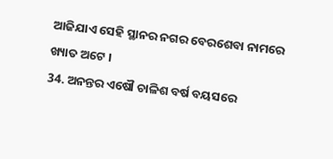ଆଜିଯାଏ ସେହି ସ୍ଥାନର ନଗର ବେରଶେବା ନାମରେ ଖ୍ୟାତ ଅଟେ ।
34. ଅନନ୍ତର ଏଷୌ ଚାଳିଶ ବର୍ଷ ବୟସରେ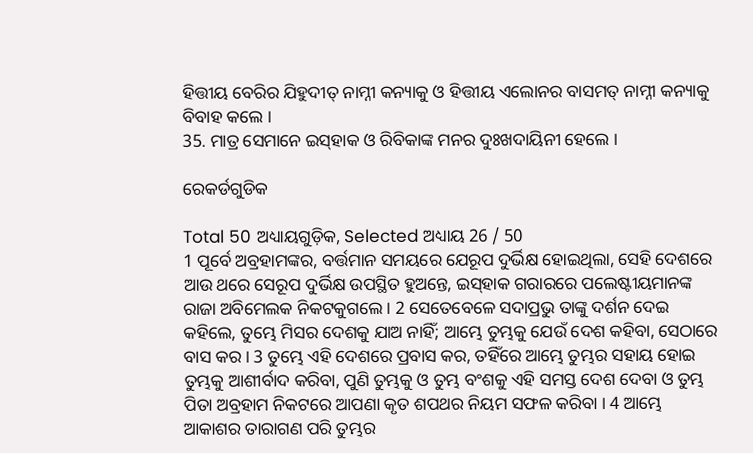ହିତ୍ତୀୟ ବେରିର ଯିହୁଦୀତ୍ ନାମ୍ନୀ କନ୍ୟାକୁ ଓ ହିତ୍ତୀୟ ଏଲୋନର ବାସମତ୍ ନାମ୍ନୀ କନ୍ୟାକୁ ବିବାହ କଲେ ।
35. ମାତ୍ର ସେମାନେ ଇସ୍‍ହାକ ଓ ରିବିକାଙ୍କ ମନର ଦୁଃଖଦାୟିନୀ ହେଲେ ।

ରେକର୍ଡଗୁଡିକ

Total 50 ଅଧ୍ୟାୟଗୁଡ଼ିକ, Selected ଅଧ୍ୟାୟ 26 / 50
1 ପୂର୍ବେ ଅବ୍ରହାମଙ୍କର, ବର୍ତ୍ତମାନ ସମୟରେ ଯେରୂପ ଦୁର୍ଭିକ୍ଷ ହୋଇଥିଲା, ସେହି ଦେଶରେ ଆଉ ଥରେ ସେରୂପ ଦୁର୍ଭିକ୍ଷ ଉପସ୍ଥିତ ହୁଅନ୍ତେ, ଇସ୍‍ହାକ ଗରାରରେ ପଲେଷ୍ଟୀୟମାନଙ୍କ ରାଜା ଅବିମେଲକ ନିକଟକୁଗଲେ । 2 ସେତେବେଳେ ସଦାପ୍ରଭୁ ତାଙ୍କୁ ଦର୍ଶନ ଦେଇ କହିଲେ, ତୁମ୍ଭେ ମିସର ଦେଶକୁ ଯାଅ ନାହିଁ; ଆମ୍ଭେ ତୁମ୍ଭକୁ ଯେଉଁ ଦେଶ କହିବା, ସେଠାରେ ବାସ କର । 3 ତୁମ୍ଭେ ଏହି ଦେଶରେ ପ୍ରବାସ କର, ତହିଁରେ ଆମ୍ଭେ ତୁମ୍ଭର ସହାୟ ହୋଇ ତୁମ୍ଭକୁ ଆଶୀର୍ବାଦ କରିବା, ପୁଣି ତୁମ୍ଭକୁ ଓ ତୁମ୍ଭ ବଂଶକୁ ଏହି ସମସ୍ତ ଦେଶ ଦେବା ଓ ତୁମ୍ଭ ପିତା ଅବ୍ରହାମ ନିକଟରେ ଆପଣା କୃତ ଶପଥର ନିୟମ ସଫଳ କରିବା । 4 ଆମ୍ଭେ ଆକାଶର ତାରାଗଣ ପରି ତୁମ୍ଭର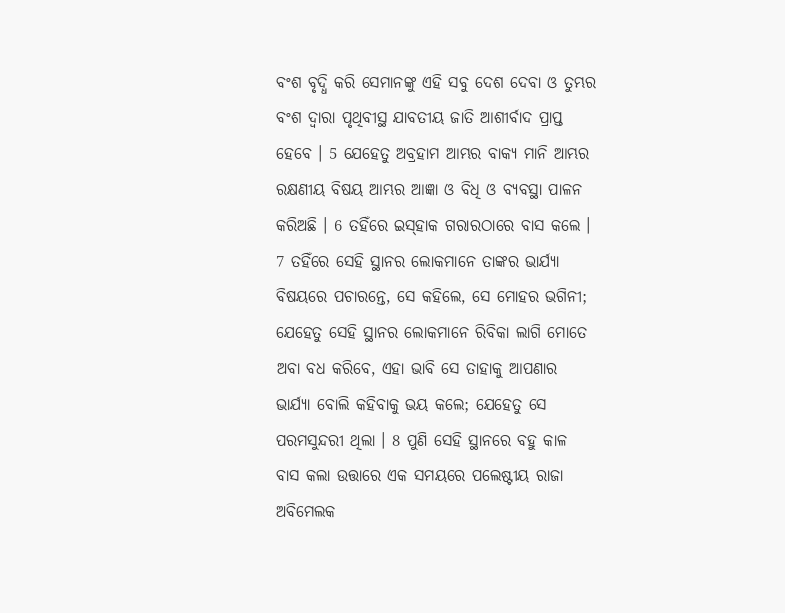ବଂଶ ବୃଦ୍ଧି କରି ସେମାନଙ୍କୁ ଏହି ସବୁ ଦେଶ ଦେବା ଓ ତୁମ୍ଭର ବଂଶ ଦ୍ଵାରା ପୃଥିବୀସ୍ଥ ଯାବତୀୟ ଜାତି ଆଶୀର୍ବାଦ ପ୍ରାପ୍ତ ହେବେ । 5 ଯେହେତୁ ଅବ୍ରହାମ ଆମ୍ଭର ବାକ୍ୟ ମାନି ଆମ୍ଭର ରକ୍ଷଣୀୟ ବିଷୟ ଆମ୍ଭର ଆଜ୍ଞା ଓ ବିଧି ଓ ବ୍ୟବସ୍ଥା ପାଳନ କରିଅଛି । 6 ତହିଁରେ ଇସ୍‍ହାକ ଗରାରଠାରେ ବାସ କଲେ । 7 ତହିଁରେ ସେହି ସ୍ଥାନର ଲୋକମାନେ ତାଙ୍କର ଭାର୍ଯ୍ୟା ବିଷୟରେ ପଚାରନ୍ତେ, ସେ କହିଲେ, ସେ ମୋହର ଭଗିନୀ; ଯେହେତୁ ସେହି ସ୍ଥାନର ଲୋକମାନେ ରିବିକା ଲାଗି ମୋତେ ଅବା ବଧ କରିବେ, ଏହା ଭାବି ସେ ତାହାକୁ ଆପଣାର ଭାର୍ଯ୍ୟା ବୋଲି କହିବାକୁ ଭୟ କଲେ; ଯେହେତୁ ସେ ପରମସୁନ୍ଦରୀ ଥିଲା । 8 ପୁଣି ସେହି ସ୍ଥାନରେ ବହୁ କାଳ ବାସ କଲା ଉତ୍ତାରେ ଏକ ସମୟରେ ପଲେଷ୍ଟୀୟ ରାଜା ଅବିମେଲକ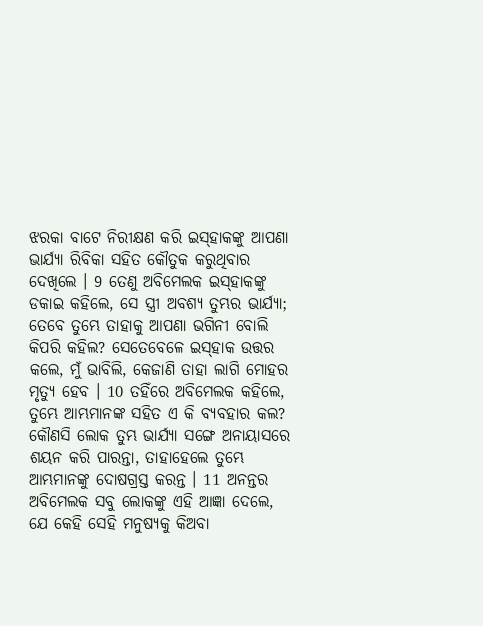ଝରକା ବାଟେ ନିରୀକ୍ଷଣ କରି ଇସ୍‍ହାକଙ୍କୁ ଆପଣା ଭାର୍ଯ୍ୟା ରିବିକା ସହିତ କୌତୁକ କରୁଥିବାର ଦେଖିଲେ । 9 ତେଣୁ ଅବିମେଲକ ଇସ୍‍ହାକଙ୍କୁ ଡକାଇ କହିଲେ, ସେ ସ୍ତ୍ରୀ ଅବଶ୍ୟ ତୁମ୍ଭର ଭାର୍ଯ୍ୟା; ତେବେ ତୁମ୍ଭେ ତାହାକୁ ଆପଣା ଭଗିନୀ ବୋଲି କିପରି କହିଲ? ସେତେବେଳେ ଇସ୍‍ହାକ ଉତ୍ତର କଲେ, ମୁଁ ଭାବିଲି, କେଜାଣି ତାହା ଲାଗି ମୋହର ମୃତ୍ୟୁ ହେବ । 10 ତହିଁରେ ଅବିମେଲକ କହିଲେ, ତୁମ୍ଭେ ଆମ୍ଭମାନଙ୍କ ସହିତ ଏ କି ବ୍ୟବହାର କଲ? କୌଣସି ଲୋକ ତୁମ୍ଭ ଭାର୍ଯ୍ୟା ସଙ୍ଗେ ଅନାୟାସରେ ଶୟନ କରି ପାରନ୍ତା, ତାହାହେଲେ ତୁମ୍ଭେ ଆମ୍ଭମାନଙ୍କୁ ଦୋଷଗ୍ରସ୍ତ କରନ୍ତ । 11 ଅନନ୍ତର ଅବିମେଲକ ସବୁ ଲୋକଙ୍କୁ ଏହି ଆଜ୍ଞା ଦେଲେ, ଯେ କେହି ସେହି ମନୁଷ୍ୟକୁ କିଅବା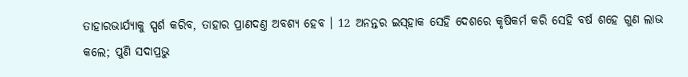ତାହାରଭାର୍ଯ୍ୟାକୁ ସ୍ପର୍ଶ କରିବ, ତାହାର ପ୍ରାଣଦଣ୍ତ ଅବଶ୍ୟ ହେବ । 12 ଅନନ୍ତର ଇସ୍‍ହାକ ସେହି ଦେଶରେ କୃଷିକର୍ମ କରି ସେହି ବର୍ଷ ଶହେ ଗୁଣ ଲାଭ କଲେ; ପୁଣି ସଦାପ୍ରଭୁ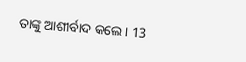ତାଙ୍କୁ ଆଶୀର୍ବାଦ କଲେ । 13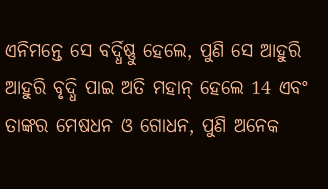ଏନିମନ୍ତେ ସେ ବର୍ଦ୍ଧିଷ୍ଣୁ ହେଲେ, ପୁଣି ସେ ଆହୁରି ଆହୁରି ବୃଦ୍ଧି ପାଇ ଅତି ମହାନ୍ ହେଲେ 14 ଏବଂ ତାଙ୍କର ମେଷଧନ ଓ ଗୋଧନ, ପୁଣି ଅନେକ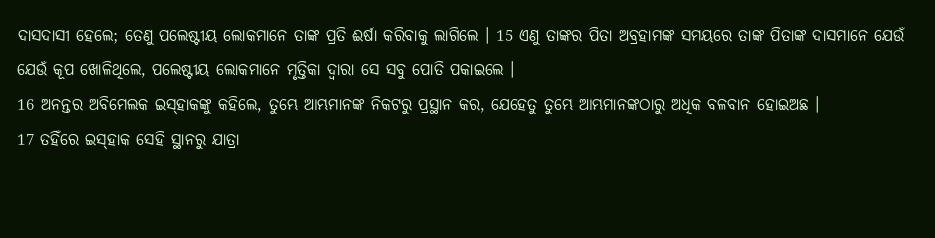ଦାସଦାସୀ ହେଲେ; ତେଣୁ ପଲେଷ୍ଟୀୟ ଲୋକମାନେ ତାଙ୍କ ପ୍ରତି ଈର୍ଷା କରିବାକୁ ଲାଗିଲେ । 15 ଏଣୁ ତାଙ୍କର ପିତା ଅବ୍ରହାମଙ୍କ ସମୟରେ ତାଙ୍କ ପିତାଙ୍କ ଦାସମାନେ ଯେଉଁ ଯେଉଁ କୂପ ଖୋଳିଥିଲେ, ପଲେଷ୍ଟୀୟ ଲୋକମାନେ ମୃତ୍ତିକା ଦ୍ଵାରା ସେ ସବୁ ପୋତି ପକାଇଲେ ।
16 ଅନନ୍ତର ଅବିମେଲକ ଇସ୍‍ହାକଙ୍କୁ କହିଲେ, ତୁମ୍ଭେ ଆମ୍ଭମାନଙ୍କ ନିକଟରୁ ପ୍ରସ୍ଥାନ କର, ଯେହେତୁ ତୁମ୍ଭେ ଆମ୍ଭମାନଙ୍କଠାରୁ ଅଧିକ ବଳବାନ ହୋଇଅଛ ।
17 ତହିଁରେ ଇସ୍‍ହାକ ସେହି ସ୍ଥାନରୁ ଯାତ୍ରା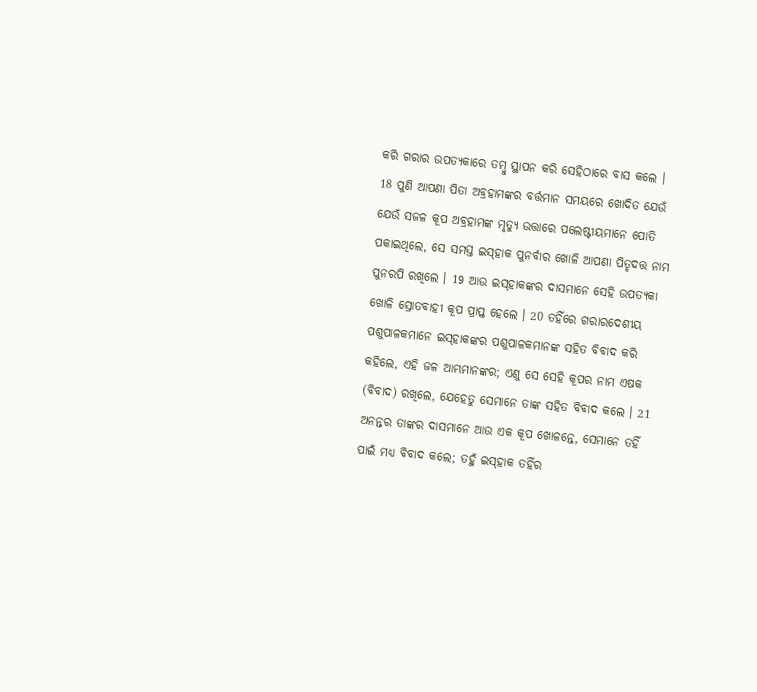କରି ଗରାର ଉପତ୍ୟକାରେ ତମ୍ଵୁ ସ୍ଥାପନ କରି ସେହିଠାରେ ବାସ କଲେ । 18 ପୁଣି ଆପଣା ପିତା ଅବ୍ରହାମଙ୍କର ବର୍ତ୍ତମାନ ସମୟରେ ଖୋଦିତ ଯେଉଁ ଯେଉଁ ସଜଳ କୂପ ଅବ୍ରହାମଙ୍କ ମୃତ୍ୟୁ ଉତ୍ତାରେ ପଲେଷ୍ଟୀୟମାନେ ପୋତି ପକାଇଥିଲେ, ସେ ସମସ୍ତ ଇସ୍‍ହାକ ପୁନର୍ବାର ଖୋଳି ଆପଣା ପିତୃଦତ୍ତ ନାମ ପୁନରପି ରଖିଲେ । 19 ଆଉ ଇସ୍‍ହାକଙ୍କର ଦାସମାନେ ସେହି ଉପତ୍ୟକା ଖୋଳି ସ୍ରୋତବାହୀ କୂପ ପ୍ରାପ୍ତ ହେଲେ । 20 ତହିଁରେ ଗରାରଦେଶୀୟ ପଶୁପାଳକମାନେ ଇସ୍‍ହାକଙ୍କର ପଶୁପାଳକମାନଙ୍କ ସହିତ ବିବାଦ କରି କହିଲେ, ଏହି ଜଳ ଆମ୍ଭମାନଙ୍କର; ଏଣୁ ସେ ସେହି କୂପର ନାମ ଏଷକ (ବିବାଦ) ରଖିଲେ, ଯେହେତୁ ସେମାନେ ତାଙ୍କ ସହିତ ବିବାଦ କଲେ । 21 ଅନନ୍ତର ତାଙ୍କର ଦାସମାନେ ଆଉ ଏକ କୂପ ଖୋଳନ୍ତେ, ସେମାନେ ତହିଁ ପାଇଁ ମଧ୍ୟ ବିବାଦ କଲେ; ତହୁଁ ଇସ୍‍ହାକ ତହିଁର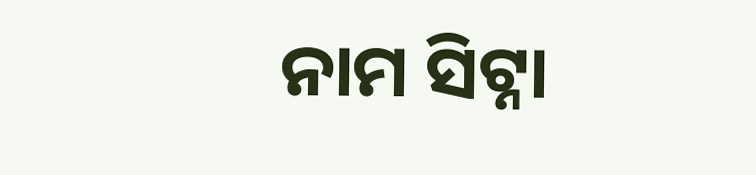ନାମ ସିଟ୍ନା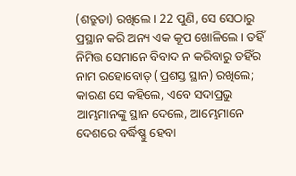(ଶତ୍ରୁତା) ରଖିଲେ । 22 ପୁଣି, ସେ ସେଠାରୁ ପ୍ରସ୍ଥାନ କରି ଅନ୍ୟ ଏକ କୂପ ଖୋଳିଲେ । ତହିଁ ନିମିତ୍ତ ସେମାନେ ବିବାଦ ନ କରିବାରୁ ତହିଁର ନାମ ରହୋବୋତ୍ (ପ୍ରଶସ୍ତ ସ୍ଥାନ) ରଖିଲେ; କାରଣ ସେ କହିଲେ, ଏବେ ସଦାପ୍ରଭୁ ଆମ୍ଭମାନଙ୍କୁ ସ୍ଥାନ ଦେଲେ, ଆମ୍ଭେମାନେ ଦେଶରେ ବର୍ଦ୍ଧିଷ୍ଣୁ ହେବା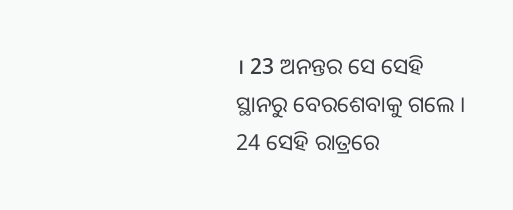। 23 ଅନନ୍ତର ସେ ସେହି ସ୍ଥାନରୁ ବେରଶେବାକୁ ଗଲେ । 24 ସେହି ରାତ୍ରରେ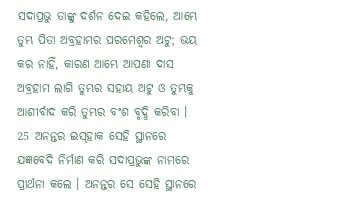ସଦାପ୍ରଭୁ ତାଙ୍କୁ ଦର୍ଶନ ଦେଇ କହିଲେ, ଆମ୍ଭେ ତୁମ୍ଭ ପିତା ଅବ୍ରହାମର ପରମେଶ୍ଵର ଅଟୁ; ଭୟ କର ନାହିଁ, କାରଣ ଆମ୍ଭେ ଆପଣା ଦାସ ଅବ୍ରହାମ ଲାଗି ତୁମ୍ଭର ସହାୟ ଅଟୁ ଓ ତୁମ୍ଭକୁ ଆଶୀର୍ବାଦ କରି ତୁମ୍ଭର ବଂଶ ବୃଦ୍ଧି କରିବା । 25 ଅନନ୍ତର ଇସ୍‍ହାକ ସେହି ସ୍ଥାନରେ ଯଜ୍ଞବେଦି ନିର୍ମାଣ କରି ସଦାପ୍ରଭୁଙ୍କ ନାମରେ ପ୍ରାର୍ଥନା କଲେ । ଅନନ୍ତର ସେ ସେହି ସ୍ଥାନରେ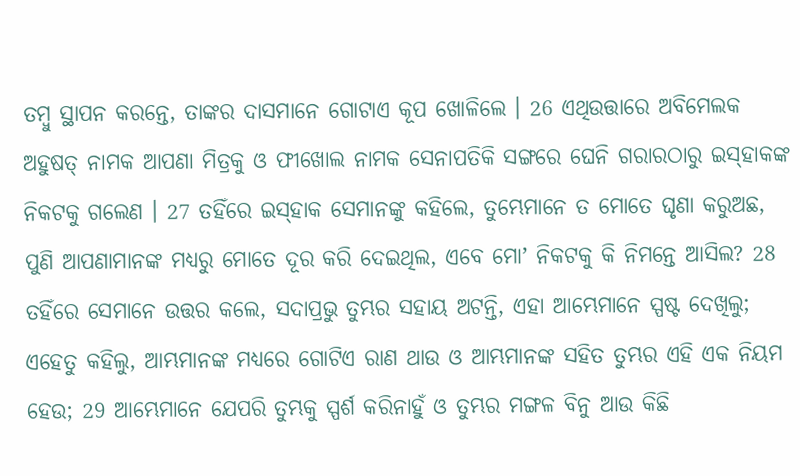ତମ୍ଵୁ ସ୍ଥାପନ କରନ୍ତେ, ତାଙ୍କର ଦାସମାନେ ଗୋଟାଏ କୂପ ଖୋଳିଲେ । 26 ଏଥିଉତ୍ତାରେ ଅବିମେଲକ ଅହୁଷତ୍ ନାମକ ଆପଣା ମିତ୍ରକୁ ଓ ଫୀଖୋଲ ନାମକ ସେନାପତିକି ସଙ୍ଗରେ ଘେନି ଗରାରଠାରୁ ଇସ୍‍ହାକଙ୍କ ନିକଟକୁ ଗଲେଣ । 27 ତହିଁରେ ଇସ୍‍ହାକ ସେମାନଙ୍କୁ କହିଲେ, ତୁମ୍ଭେମାନେ ତ ମୋତେ ଘୃଣା କରୁଅଛ, ପୁଣି ଆପଣାମାନଙ୍କ ମଧ୍ୟରୁ ମୋତେ ଦୂର କରି ଦେଇଥିଲ, ଏବେ ମୋʼ ନିକଟକୁ କି ନିମନ୍ତେ ଆସିଲ? 28 ତହିଁରେ ସେମାନେ ଉତ୍ତର କଲେ, ସଦାପ୍ରଭୁ ତୁମ୍ଭର ସହାୟ ଅଟନ୍ତି, ଏହା ଆମ୍ଭେମାନେ ସ୍ପଷ୍ଟ ଦେଖିଲୁ; ଏହେତୁ କହିଲୁ, ଆମ୍ଭମାନଙ୍କ ମଧ୍ୟରେ ଗୋଟିଏ ରାଣ ଥାଉ ଓ ଆମ୍ଭମାନଙ୍କ ସହିତ ତୁମ୍ଭର ଏହି ଏକ ନିୟମ ହେଉ; 29 ଆମ୍ଭେମାନେ ଯେପରି ତୁମ୍ଭକୁ ସ୍ପର୍ଶ କରିନାହୁଁ ଓ ତୁମ୍ଭର ମଙ୍ଗଳ ବିନୁ ଆଉ କିଛି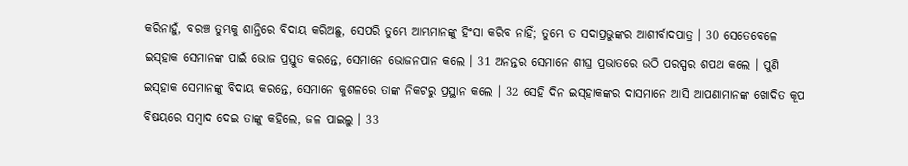କରିନାହୁଁ, ବରଞ୍ଚ ତୁମ୍ଭକୁ ଶାନ୍ତିରେ ବିଦାୟ କରିଅଛୁ, ସେପରି ତୁମ୍ଭେ ଆମ୍ଭମାନଙ୍କୁ ହିଂସା କରିବ ନାହିଁ; ତୁମ୍ଭେ ତ ସଦାପ୍ରଭୁଙ୍କର ଆଶୀର୍ବାଦପାତ୍ର । 30 ସେତେବେଳେ ଇସ୍‍ହାକ ସେମାନଙ୍କ ପାଇଁ ଭୋଜ ପ୍ରସ୍ତୁତ କରନ୍ତେ, ସେମାନେ ଭୋଜନପାନ କଲେ । 31 ଅନନ୍ତର ସେମାନେ ଶୀଘ୍ର ପ୍ରଭାତରେ ଉଠି ପରସ୍ପର ଶପଥ କଲେ । ପୁଣି ଇସ୍‍ହାକ ସେମାନଙ୍କୁ ବିଦାୟ କରନ୍ତେ, ସେମାନେ କୁଶଳରେ ତାଙ୍କ ନିକଟରୁ ପ୍ରସ୍ଥାନ କଲେ । 32 ସେହି ଦିନ ଇସ୍‍ହାକଙ୍କର ଦାସମାନେ ଆସି ଆପଣାମାନଙ୍କ ଖୋଦିତ କୂପ ବିଷୟରେ ସମ୍ଵାଦ ଦେଇ ତାଙ୍କୁ କହିଲେ, ଜଳ ପାଇଲୁ । 33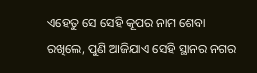ଏହେତୁ ସେ ସେହି କୂପର ନାମ ଶେବା ରଖିଲେ, ପୁଣି ଆଜିଯାଏ ସେହି ସ୍ଥାନର ନଗର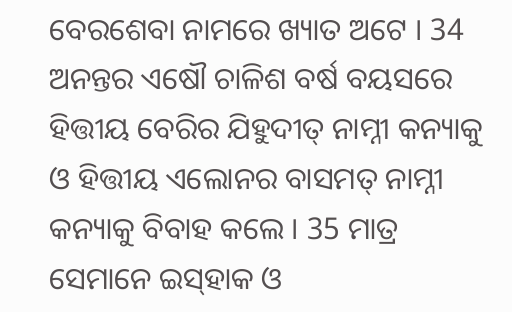ବେରଶେବା ନାମରେ ଖ୍ୟାତ ଅଟେ । 34 ଅନନ୍ତର ଏଷୌ ଚାଳିଶ ବର୍ଷ ବୟସରେ ହିତ୍ତୀୟ ବେରିର ଯିହୁଦୀତ୍ ନାମ୍ନୀ କନ୍ୟାକୁ ଓ ହିତ୍ତୀୟ ଏଲୋନର ବାସମତ୍ ନାମ୍ନୀ କନ୍ୟାକୁ ବିବାହ କଲେ । 35 ମାତ୍ର ସେମାନେ ଇସ୍‍ହାକ ଓ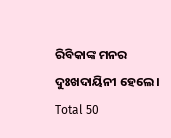ରିବିକାଙ୍କ ମନର ଦୁଃଖଦାୟିନୀ ହେଲେ ।
Total 50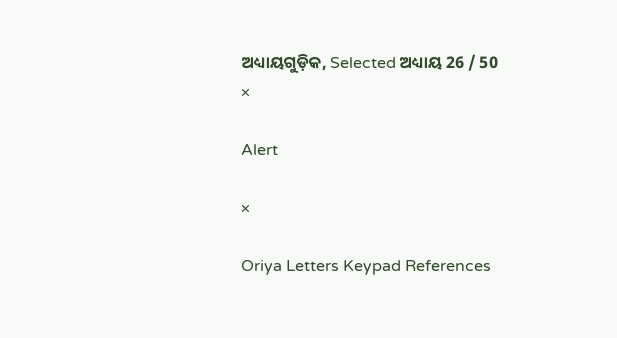ଅଧ୍ୟାୟଗୁଡ଼ିକ, Selected ଅଧ୍ୟାୟ 26 / 50
×

Alert

×

Oriya Letters Keypad References